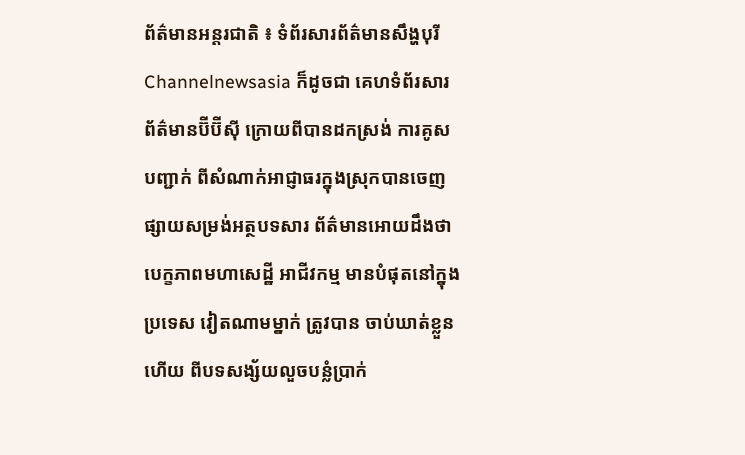ព័ត៌មានអន្តរជាតិ ៖ ទំព័រសារព័ត៌មានសឹង្ហបុរី Channelnewsasia ក៏ដូចជា គេហទំព័រសារព័ត៌មានប៊ីប៊ីស៊ី ក្រោយពីបានដកស្រង់ ការគូសបញ្ជាក់ ពីសំណាក់អាជ្ញាធរក្នុងស្រុកបានចេញផ្សាយសម្រង់អត្ថបទសារ ព័ត៌មានអោយដឹងថា បេក្ខភាពមហាសេដ្ឋី អាជីវកម្ម មានបំផុតនៅក្នុងប្រទេស វៀតណាមម្នាក់ ត្រូវបាន ចាប់ឃាត់ខ្លួនហើយ ពីបទសង្ស័យលួចបន្លំប្រាក់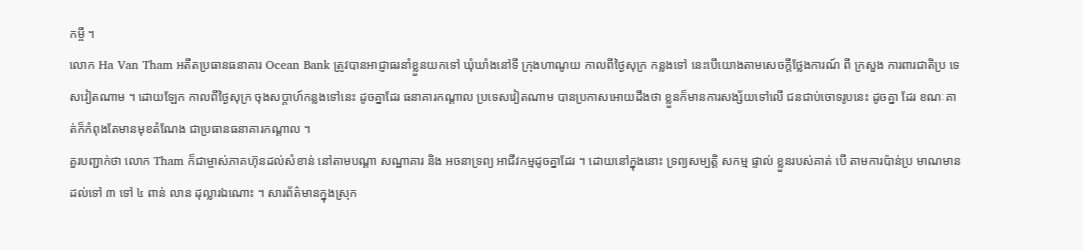កម្ចី ។
លោក Ha Van Tham អតីតប្រធានធនាគារ Ocean Bank ត្រូវបានអាជ្ញាធរនាំខ្លួនយកទៅ ឃុំឃាំងនៅទី ក្រុងហាណូយ កាលពីថ្ងៃសុក្រ កន្លងទៅ នេះបើយោងតាមសេចក្តីថ្លែងការណ៍ ពី ក្រសួង ការពារជាតិប្រ ទេសវៀតណាម ។ ដោយឡែក កាលពីថ្ងៃសុក្រ ចុងសប្តាហ៍កន្លងទៅនេះ ដូចគ្នាដែរ ធនាគារកណ្តាល ប្រទេសវៀតណាម បានប្រកាសអោយដឹងថា ខ្លួនក៏មានការសង្ស័យទៅលើ ជនជាប់ចោទរូបនេះ ដូចគ្នា ដែរ ខណៈគាត់ក៏កំពុងតែមានមុខតំណែង ជាប្រធានធនាគារកណ្តាល ។
គួរបញ្ជាក់ថា លោក Tham ក៏ជាម្ចាស់ភាគហ៊ុនដល់សំខាន់ នៅតាមបណ្តា សណ្ឋាគារ និង អចនាទ្រព្យ អាជីវកម្មដូចគ្នាដែរ ។ ដោយនៅក្នុងនោះ ទ្រព្យសម្បត្តិ សកម្ម ផ្ទាល់ ខ្លួនរបស់គាត់ បើ តាមការប៉ាន់ប្រ មាណមានដល់ទៅ ៣ ទៅ ៤ ពាន់ លាន ដុល្លារឯណោះ ។ សារព័ត៌មានក្នុងស្រុក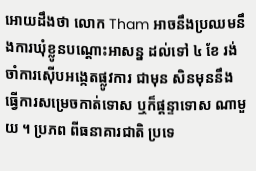អោយដឹងថា លោក Tham អាចនឹងប្រឈមនឹងការឃុំខ្លូនបណ្តោះអាសន្ន ដល់ទៅ ៤ ខែ រង់ចាំការស៊ើបអង្កេតផ្លូវការ ជាមុន សិនមុននឹងធ្វើការសម្រេចកាត់ទោស ឬក៏ផ្តន្ទាទោស ណាមួយ ។ ប្រភព ពីធនាគារជាតិ ប្រទេ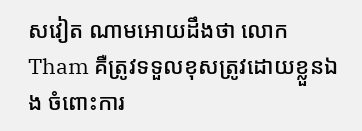សវៀត ណាមអោយដឹងថា លោក Tham គឺត្រូវទទួលខុសត្រូវដោយខ្លួនឯង ចំពោះការ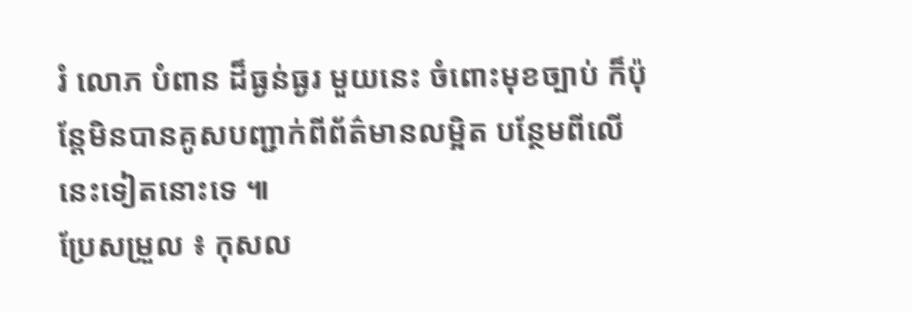រំ លោភ បំពាន ដ៏ធ្ងន់ធ្ងរ មួយនេះ ចំពោះមុខច្បាប់ ក៏ប៉ុន្តែមិនបានគូសបញ្ជាក់ពីព័ត៌មានលម្អិត បន្ថែមពីលើនេះទៀតនោះទេ ៕
ប្រែសម្រួល ៖ កុសល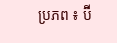ប្រភព ៖ ប៊ី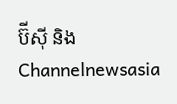ប៊ីស៊ី និង Channelnewsasia